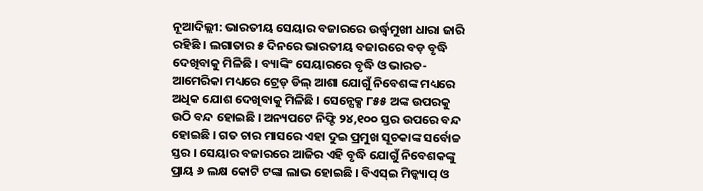ନୂଆଦିଲ୍ଲୀ: ଭାରତୀୟ ସେୟାର ବଜାରରେ ଉର୍ଦ୍ଧ୍ୱମୁଖୀ ଧାରା ଜାରି ରହିଛି । ଲଗାତାର ୫ ଦିନରେ ଭାରତୀୟ ବଜାରରେ ବଡ଼ ବୃଦ୍ଧି ଦେଖିବାକୁ ମିଳିଛି । ବ୍ୟାଙ୍କିଂ ସେୟାରରେ ବୃଦ୍ଧି ଓ ଭାରତ-ଆମେରିକା ମଧ୍ୟରେ ଟ୍ରେଡ୍ ଡିଲ୍ ଆଶା ଯୋଗୁଁ ନିବେଶଙ୍କ ମଧ୍ୟରେ ଅଧିକ ଯୋଶ ଦେଖିବାକୁ ମିଳିଛି । ସେନ୍ସେକ୍ସ ୮୫୫ ଅଙ୍କ ଉପରକୁ ଉଠି ବନ୍ଦ ହୋଇଛି । ଅନ୍ୟପଟେ ନିଫ୍ଟି ୨୪,୧୦୦ ସ୍ତର ଉପରେ ବନ୍ଦ ହୋଇଛି । ଗତ ଚାର ମାସରେ ଏହା ଦୁଇ ପ୍ରମୁଖ ସୂଚକାଙ୍କ ସର୍ବୋଚ୍ଚ ସ୍ତର । ସେୟାର ବଜାରରେ ଆଜିର ଏହି ବୃଦ୍ଧି ଯୋଗୁଁ ନିବେଶକଙ୍କୁ ପ୍ରାୟ ୬ ଲକ୍ଷ କୋଟି ଟଙ୍କା ଲାଭ ହୋଇଛି । ବିଏସ୍ଇ ମିଡ୍କ୍ୟାପ୍ ଓ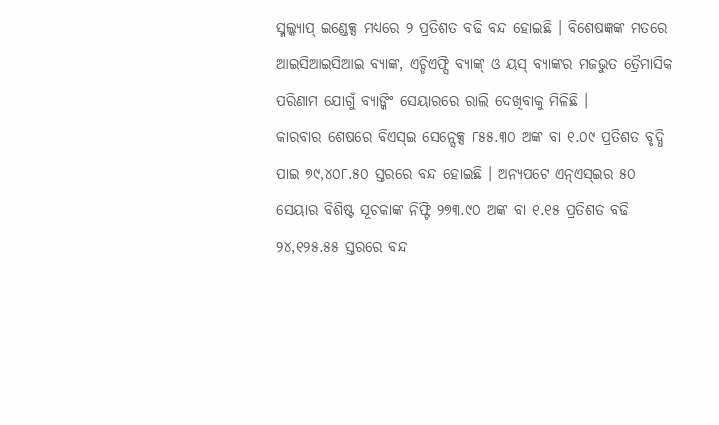ସ୍ମଲ୍କ୍ୟାପ୍ ଇଣ୍ଡେକ୍ସ ମଧ୍ୟରେ ୨ ପ୍ରତିଶତ ବଢି ବନ୍ଦ ହୋଇଛି । ବିଶେଷଜ୍ଞଙ୍କ ମତରେ ଆଇସିଆଇସିଆଇ ବ୍ୟାଙ୍କ, ଏଚ୍ଡିଏଫ୍ସି ବ୍ୟାଙ୍କ୍ ଓ ୟସ୍ ବ୍ୟାଙ୍କର ମଜଭୁତ ତ୍ରୈମାସିକ ପରିଣାମ ଯୋଗୁଁ ବ୍ୟାଙ୍କିଂ ସେୟାରରେ ରାଲି ଦେଖିବାକୁ ମିଳିଛି ।
କାରବାର ଶେଷରେ ବିଏସ୍ଇ ସେନ୍ସେକ୍ସ ୮୫୫.୩୦ ଅଙ୍କ ବା ୧.୦୯ ପ୍ରତିଶତ ବୃଦ୍ଧି ପାଇ ୭୯,୪୦୮.୫୦ ସ୍ତରରେ ବନ୍ଦ ହୋଇଛି । ଅନ୍ୟପଟେ ଏନ୍ଏସ୍ଇର ୫୦ ସେୟାର ବିଶିଷ୍ଟ ସୂଚକାଙ୍କ ନିଫ୍ଟି ୨୭୩.୯୦ ଅଙ୍କ ବା ୧.୧୫ ପ୍ରତିଶତ ବଢି ୨୪,୧୨୫.୫୫ ସ୍ତରରେ ବନ୍ଦ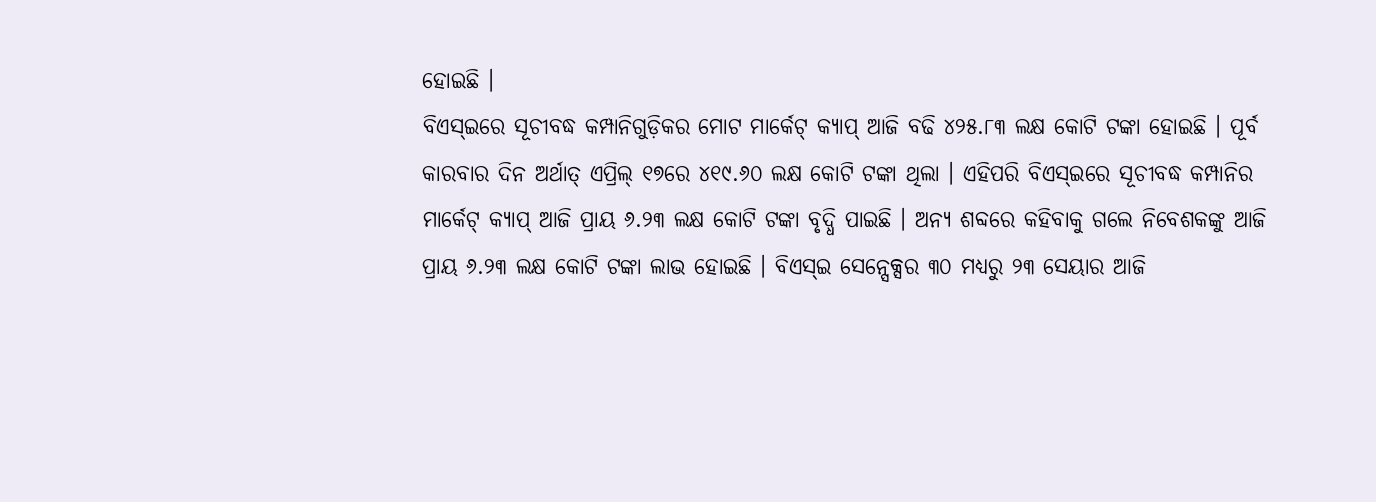ହୋଇଛି ।
ବିଏସ୍ଇରେ ସୂଚୀବଦ୍ଧ କମ୍ପାନିଗୁଡ଼ିକର ମୋଟ ମାର୍କେଟ୍ କ୍ୟାପ୍ ଆଜି ବଢି ୪୨୫.୮୩ ଲକ୍ଷ କୋଟି ଟଙ୍କା ହୋଇଛି । ପୂର୍ବ କାରବାର ଦିନ ଅର୍ଥାତ୍ ଏପ୍ରିଲ୍ ୧୭ରେ ୪୧୯.୬୦ ଲକ୍ଷ କୋଟି ଟଙ୍କା ଥିଲା । ଏହିପରି ବିଏସ୍ଇରେ ସୂଚୀବଦ୍ଧ କମ୍ପାନିର ମାର୍କେଟ୍ କ୍ୟାପ୍ ଆଜି ପ୍ରାୟ ୬.୨୩ ଲକ୍ଷ କୋଟି ଟଙ୍କା ବୃଦ୍ଧି ପାଇଛି । ଅନ୍ୟ ଶବ୍ଦରେ କହିବାକୁ ଗଲେ ନିବେଶକଙ୍କୁ ଆଜି ପ୍ରାୟ ୬.୨୩ ଲକ୍ଷ କୋଟି ଟଙ୍କା ଲାଭ ହୋଇଛି । ବିଏସ୍ଇ ସେନ୍ସେକ୍ସର ୩୦ ମଧ୍ୟରୁ ୨୩ ସେୟାର ଆଜି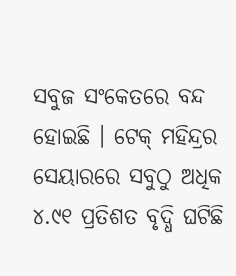ସବୁଜ ସଂକେତରେ ବନ୍ଦ ହୋଇଛି । ଟେକ୍ ମହିନ୍ଦ୍ରର ସେୟାରରେ ସବୁଠୁ ଅଧିକ ୪.୯୧ ପ୍ରତିଶତ ବୃଦ୍ଧି ଘଟିଛି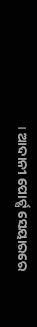। ଆଦାନୀ ପୋର୍ଟ୍ସ ସେୟାରରେ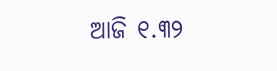ଆଜି ୧.୩୨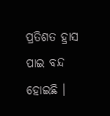ପ୍ରତିଶତ ହ୍ରାସ ପାଇ ବନ୍ଦ ହୋଇଛି ।